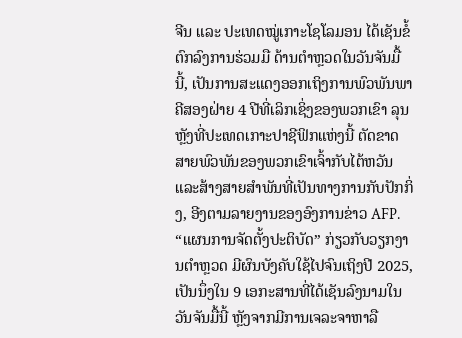ຈີນ ແລະ ປະເທດໝູ່ເກາະໂຊໂລມອນ ໄດ້ເຊັນຂໍ້ຕົກລົງການຮ່ວມມື ດ້ານຕໍາຫຼວດໃນວັນຈັນມື້ນີ້, ເປັນການສະແດງອອກເຖິງການພົວພັນພາຄີສອງຝ່າຍ 4 ປີທີ່ເລິກເຊິ່ງຂອງພວກເຂົາ ລຸນຫຼັງທີ່ປະເທດເກາະປາຊີຟິກແຫ່ງນີ້ ຕັດຂາດສາຍພົວພັນຂອງພວກເຂົາເຈົ້າກັບໄຕ້ຫວັນ ແລະສ້າງສາຍສໍາພັນທີ່ເປັນທາງການກັບປັກກິ່ງ, ອີງຕາມລາຍງານຂອງອົງການຂ່າວ AFP.
“ແຜນການຈັດຕັ້ງປະຕິບັດ” ກ່ຽວກັບວຽກງານຕໍາຫຼວດ ມີຜົນບັງຄັບໃຊ້ໄປຈົນເຖິງປີ 2025, ເປັນນຶ່ງໃນ 9 ເອກະສານທີ່ໄດ້ເຊັນລົງນາມໃນວັນຈັນມື້ນີ້ ຫຼັງຈາກມີການເຈລະຈາຫາລື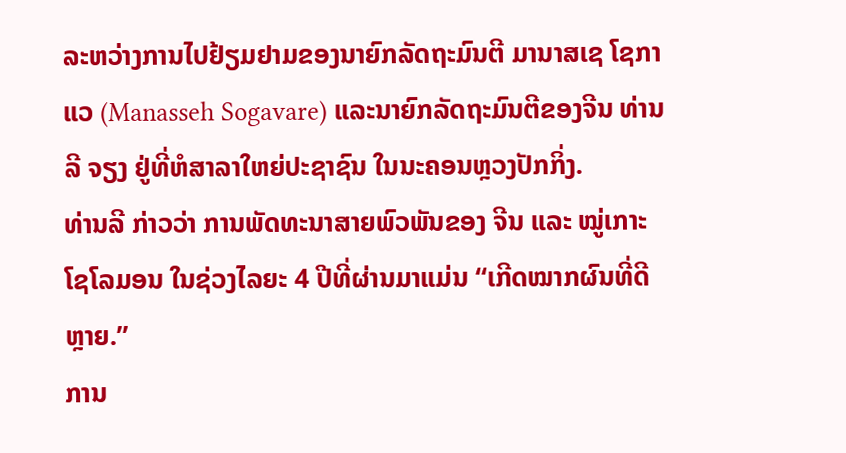ລະຫວ່າງການໄປຢ້ຽມຢາມຂອງນາຍົກລັດຖະມົນຕີ ມານາສເຊ ໂຊກາແວ (Manasseh Sogavare) ແລະນາຍົກລັດຖະມົນຕີຂອງຈີນ ທ່ານລີ ຈຽງ ຢູ່ທີ່ຫໍສາລາໃຫຍ່ປະຊາຊົນ ໃນນະຄອນຫຼວງປັກກິ່ງ.
ທ່ານລີ ກ່າວວ່າ ການພັດທະນາສາຍພົວພັນຂອງ ຈີນ ແລະ ໝູ່ເກາະໂຊໂລມອນ ໃນຊ່ວງໄລຍະ 4 ປີທີ່ຜ່ານມາແມ່ນ “ເກີດໝາກຜົນທີ່ດີຫຼາຍ.”
ການ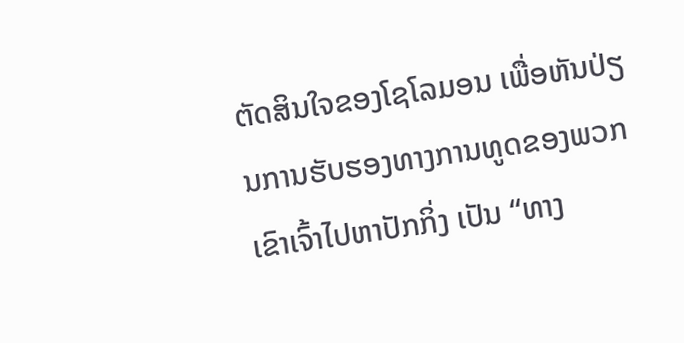ຕັດສິນໃຈຂອງໂຊໂລມອນ ເພື່ອຫັນປ່ຽນການຮັບຮອງທາງການທູດຂອງພວກເຂົາເຈົ້າໄປຫາປັກກິ່ງ ເປັນ “ທາງ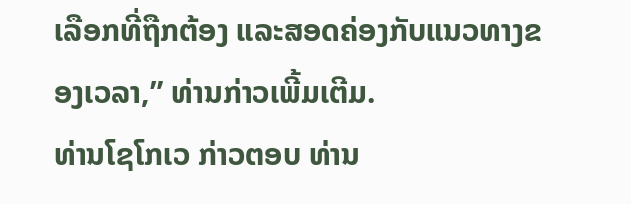ເລືອກທີ່ຖືກຕ້ອງ ແລະສອດຄ່ອງກັບແນວທາງຂອງເວລາ,” ທ່ານກ່າວເພີ້ມເຕີມ.
ທ່ານໂຊໂກເວ ກ່າວຕອບ ທ່ານ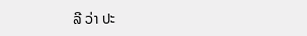ລີ ວ່າ ປະ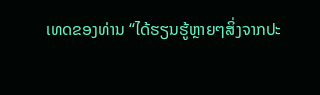ເທດຂອງທ່ານ “ໄດ້ຮຽນຮູ້ຫຼາຍໆສິ່ງຈາກປະ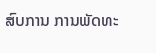ສົບການ ການພັດທະ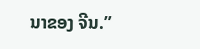ນາຂອງ ຈີນ.”